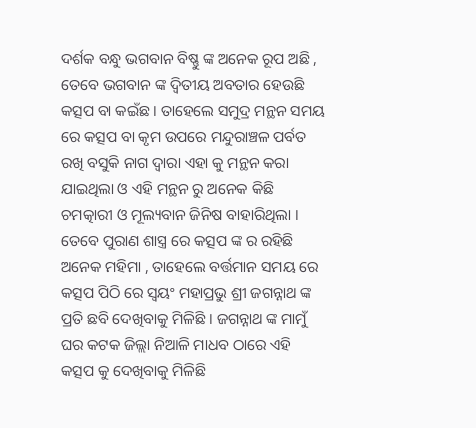ଦର୍ଶକ ବନ୍ଧୁ ଭଗବାନ ବିଷ୍ଣୁ ଙ୍କ ଅନେକ ରୂପ ଅଛି , ତେବେ ଭଗବାନ ଙ୍କ ଦ୍ଵିତୀୟ ଅବତାର ହେଉଛି କତ୍ସପ ବା କଇଁଛ । ତାହେଲେ ସମୁଦ୍ର ମନ୍ଥନ ସମୟ ରେ କତ୍ସପ ବା କୃମ ଉପରେ ମନ୍ଦୁରାଞ୍ଚଳ ପର୍ବତ ରଖି ବସୁକି ନାଗ ଦ୍ଵାରା ଏହା କୁ ମନ୍ଥନ କରା ଯାଇଥିଲା ଓ ଏହି ମନ୍ଥନ ରୁ ଅନେକ କିଛି ଚମତ୍କାରୀ ଓ ମୂଲ୍ୟବାନ ଜିନିଷ ବାହାରିଥିଲା ।
ତେବେ ପୁରାଣ ଶାସ୍ତ୍ର ରେ କତ୍ସପ ଙ୍କ ର ରହିଛି ଅନେକ ମହିମା , ତାହେଲେ ବର୍ତ୍ତମାନ ସମୟ ରେ କତ୍ସପ ପିଠି ରେ ସ୍ଵୟଂ ମହାପ୍ରଭୁ ଶ୍ରୀ ଜଗନ୍ନାଥ ଙ୍କ ପ୍ରତି ଛବି ଦେଖିବାକୁ ମିଳିଛି । ଜଗନ୍ନାଥ ଙ୍କ ମାମୁଁ ଘର କଟକ ଜିଲ୍ଲା ନିଆଳି ମାଧବ ଠାରେ ଏହି କତ୍ସପ କୁ ଦେଖିବାକୁ ମିଳିଛି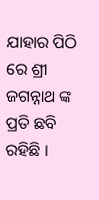ଯାହାର ପିଠି ରେ ଶ୍ରୀ ଜଗନ୍ନାଥ ଙ୍କ ପ୍ରତି ଛବି ରହିଛି ।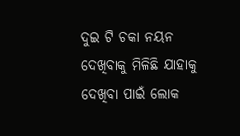ଦୁଇ ଟି ଚକା ନୟନ ଦେଖିବାକୁ ମିଳିଛି ଯାହାକୁ ଦେଖିବା ପାଇଁ ଲୋକ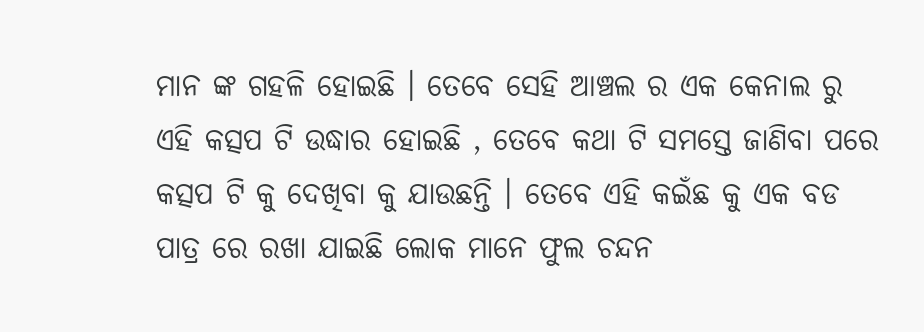ମାନ ଙ୍କ ଗହଳି ହୋଇଛି । ତେବେ ସେହି ଆଞ୍ଚଲ ର ଏକ କେନାଲ ରୁ ଏହି କତ୍ସପ ଟି ଉଦ୍ଧାର ହୋଇଛି , ତେବେ କଥା ଟି ସମସ୍ତେ ଜାଣିବା ପରେ କତ୍ସପ ଟି କୁ ଦେଖିବା କୁ ଯାଉଛନ୍ତି । ତେବେ ଏହି କଇଁଛ କୁ ଏକ ବଡ ପାତ୍ର ରେ ରଖା ଯାଇଛି ଲୋକ ମାନେ ଫୁଲ ଚନ୍ଦନ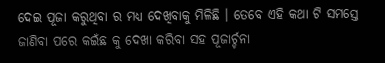ଦେଇ ପୂଜା କରୁଥିବା ର ମଧ୍ୟ ଦେଖିବାକୁ ମିଳିଛି । ତେବେ ଏହି କଥା ଟି ସମସ୍ତେ ଜାଣିବା ପରେ କଇଁଛ କୁ ଦେଖା କରିବା ସହ ପୂଜାର୍ଚ୍ଚନା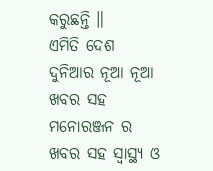କରୁଛନ୍ତି ॥
ଏମିତି ଦେଶ ଦୁନିଆର ନୂଆ ନୂଆ ଖବର ସହ ମନୋରଞ୍ଜନ ର ଖବର ସହ ସ୍ୱାସ୍ଥ୍ୟ ଓ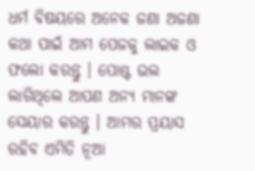ଧର୍ମ ବିଷୟରେ ଅନେକ ଜଣା ଅଜଣା କଥା ପାଇଁ ଆମ ପେଜକୁ ଲାଇକ ଓ ଫଲୋ କରନ୍ତୁ । ପୋଷ୍ଟ ଭଲ ଲାଗିଥିଲେ ଆପଣ ଅନ୍ୟ ମାନଙ୍କ ସେୟାର କରନ୍ତୁ । ଆମର ପ୍ରୟାସ ରହିବ ଏମିତି ନୂଆ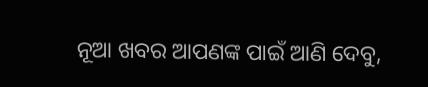ନୂଆ ଖବର ଆପଣଙ୍କ ପାଇଁ ଆଣି ଦେବୁ,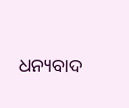ଧନ୍ୟବାଦ